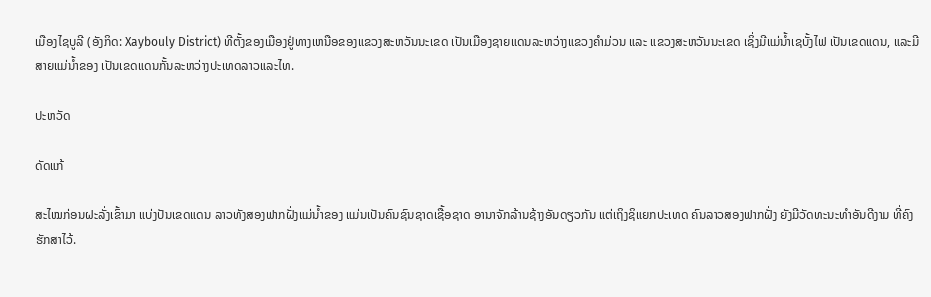ເມືອງໄຊບູລີ (ອັງກິດ: Xaybouly District) ທີຕັ້ງຂອງເມືອງຢູ່ທາງເຫນືອຂອງແຂວງສະຫວັນນະເຂດ ເປັນເມືອງຊາຍແດນລະຫວ່າງແຂວງຄຳມ່ວນ ແລະ ແຂວງສະຫວັນນະເຂດ ເຊິ່ງມີແມ່ນ້ຳເຊບັ້ງໄຟ ເປັນເຂດແດນ, ແລະມີສາຍແມ່ນ້ຳຂອງ ເປັນເຂດແດນກັ້ນລະຫວ່າງປະເທດລາວແລະໄທ.

ປະຫວັດ

ດັດແກ້

ສະໄໝກ່ອນຝະລັ່ງເຂົ້າມາ ແບ່ງປັນເຂດແດນ ລາວທັງສອງຟາກຝັ່ງແມ່ນ້ຳຂອງ ແມ່ນເປັນຄົນຊົນຊາດເຊື້ອຊາດ ອານາຈັກລ້ານຊ້າງອັນດຽວກັນ ແຕ່ເຖິງຊິແຍກປະເທດ ຄົນລາວສອງຟາກຝັ່ງ ຍັງມີວັດທະນະທຳອັນດີງາມ ທີ່ຄົງຮັກສາໄວ້.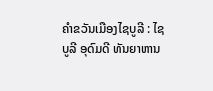ຄຳຂວັນເມືອງໄຊບູລີ : ໄຊບູລີ ອຸດົມດີ ທັນຍາຫານ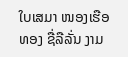ໃບເສມາ ໜອງເຮືອທອງ ຊື່ລືລັ່ນ ງາມ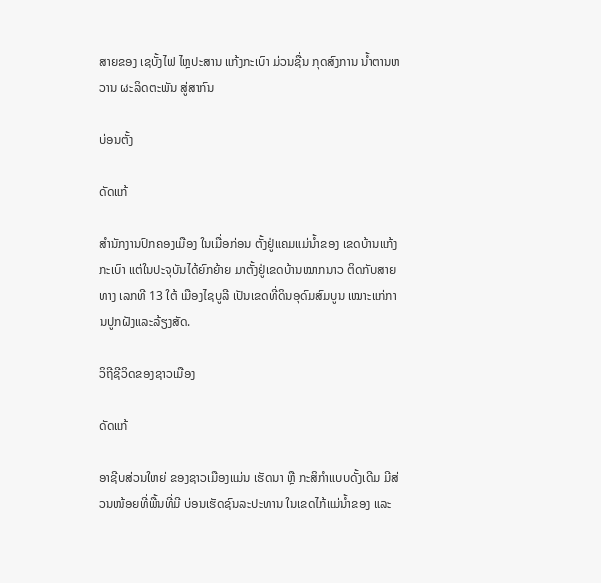ສາຍຂອງ ເຊບັ້ງໄຟ ໄຫຼປະສານ ແກ້ງກະເບົາ ມ່ວນຊື່ນ ກຸດສົງການ ນ້ຳຕານຫວານ ຜະລິດຕະພັນ ສູ່ສາກົນ

ບ່ອນຕັ້ງ

ດັດແກ້

ສຳນັກງານປົກຄອງເມືອງ ໃນເມື່ອກ່ອນ ຕັ້ງຢູ່ແຄມແມ່ນ້ຳຂອງ ເຂດບ້ານແກ້ງກະເບົາ ແຕ່ໃນປະຈຸບັນໄດ້ຍົກຍ້າຍ ມາຕັ້ງຢູ່ເຂດບ້ານໝາກນາວ ຕິດກັບສາຍທາງ ເລກທີ 13 ໃຕ້ ເມືອງໄຊບູລີ ເປັນເຂດທີ່ດິນອຸດົມສົມບູນ ເໝາະແກ່ການປູກຝັງແລະລ້ຽງສັດ.

ວິຖີຊີວິດຂອງຊາວເມືອງ

ດັດແກ້

ອາຊີບສ່ວນໃຫຍ່ ຂອງຊາວເມືອງແມ່ນ ເຮັດນາ ຫຼື ກະສິກຳແບບດັ້ງເດີມ ມີສ່ວນໜ້ອຍທີ່ພື້ນທີ່ມີ ບ່ອນເຮັດຊົນລະປະທານ ໃນເຂດໄກ້ແມ່ນ້ຳຂອງ ແລະ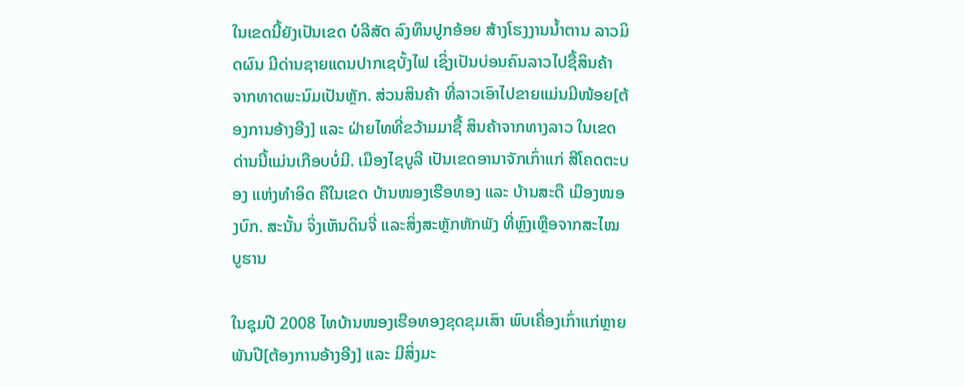ໃນເຂດນີ້ຍັງເປັນເຂດ ບໍລີສັດ ລົງທຶນປູກອ້ອຍ ສ້າງໂຮງງານນ້ຳຕານ ລາວມິດຜົນ ມີດ່ານຊາຍແດນປາກເຊບັ້ງໄຟ ເຊິ່ງເປັນບ່ອນຄົນລາວໄປຊື້ສິນຄ້າ ຈາກທາດພະນົມເປັນຫຼັກ. ສ່ວນສິນຄ້າ ທີ່ລາວເອົາໄປຂາຍແມ່ນມີໜ້ອຍ[ຕ້ອງການອ້າງອີງ] ແລະ ຝ່າຍໄທທີ່ຂວ້າມມາຊື້ ສິນຄ້າຈາກທາງລາວ ໃນເຂດດ່ານນີ້ແມ່ນເກືອບບໍ່ມີ. ເມືອງໄຊບູລີ ເປັນເຂດອານາຈັກເກົ່າແກ່ ສີໂຄດຕະບອງ ແຫ່ງທຳອິດ ຄືໃນເຂດ ບ້ານໜອງເຮືອທອງ ແລະ ບ້ານສະດື ເມືອງໜອງບົກ. ສະນັ້ນ ຈິ່ງເຫັນດິນຈີ່ ແລະສິ່ງສະຫຼັກຫັກພັງ ທີ່ຫຼົງເຫຼືອຈາກສະໄໝບູຮານ

ໃນຊຸມປີ 2008 ໄທບ້ານໜອງເຮືອທອງຂຸດຂຸມເສົາ ພົບເຄື່ອງເກົ່າແກ່ຫຼາຍພັນປີ[ຕ້ອງການອ້າງອີງ] ແລະ ມີສິ່ງມະ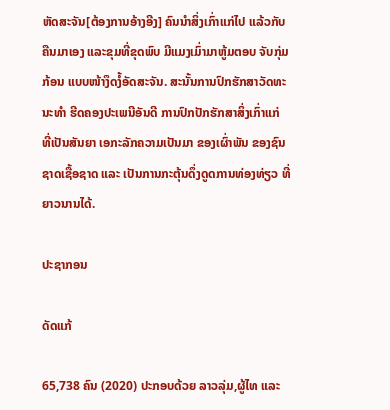ຫັດສະຈັນ[ຕ້ອງການອ້າງອີງ] ຄົນນຳສິ່ງເກົ່າແກ່ໄປ ແລ້ວກັບຄືນມາເອງ ແລະຂຸມທີ່ຂຸດພົບ ມີແມງເມົ່າມາຫູ້ມຕອບ ຈັບກຸ່ມກ້ອນ ແບບໜ້າງຶດງໍ້ອັດສະຈັນ. ສະນັ້ນການປົກຮັກສາວັດທະນະທຳ ຮີດຄອງປະເພນີອັນດີ ການປົກປັກຮັກສາສິ່ງເກົ່າແກ່ ທີ່ເປັນສັນຍາ ເອກະລັກຄວາມເປັນມາ ຂອງເຜົ່າພັນ ຂອງຊົນຊາດເຊື້ອຊາດ ແລະ ເປັນການກະຕຸ້ນດຶ່ງດູດການທ່ອງທ່ຽວ ທີ່ຍາວນານໄດ້.

ປະຊາກອນ

ດັດແກ້

65,738 ຄົນ (2020) ປະກອບດ້ວຍ ລາວລຸ່ມ,ຜູ້ໄທ ແລະ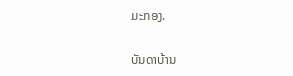ມະກອງ.

ບັນດາບ້ານ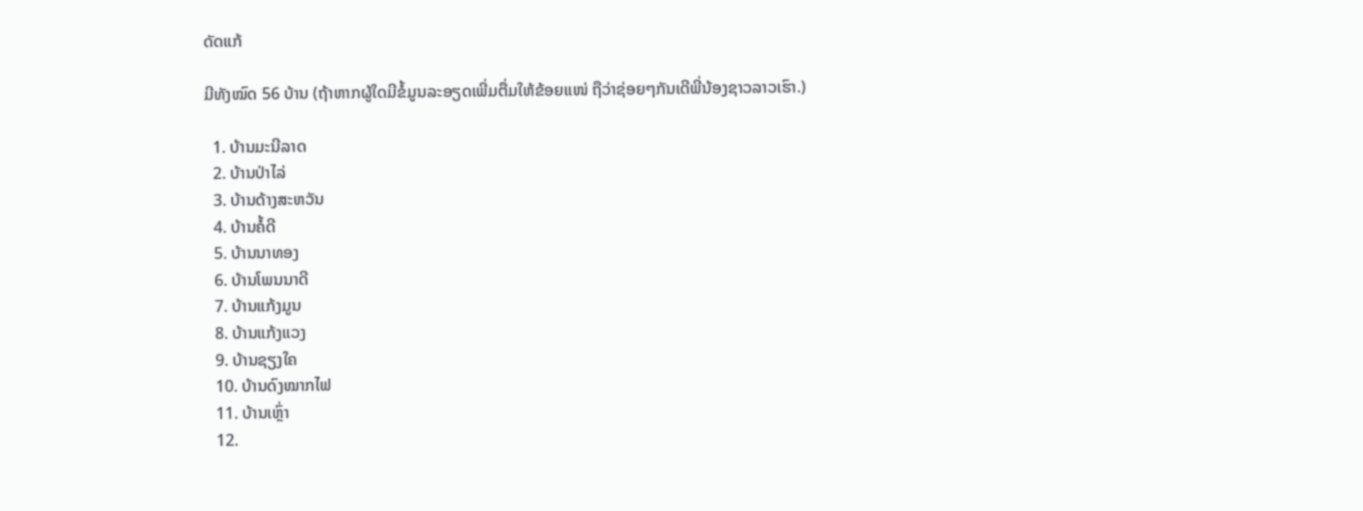ດັດແກ້

ມີທັງໝົດ 56 ບ້ານ (ຖ້າຫາກຜູ້ໃດມີຂໍ້ມູນລະອຽດເພີ່ມຕື່ມໃຫ້ຂ້ອຍແໜ່ ຖືວ່າຊ່ອຍໆກັນເດີພີ່ນ້ອງຊາວລາວເຮົາ.)

  1. ບ້ານມະນີລາດ
  2. ບ້ານປ່າໄລ່
  3. ບ້ານດ້າງສະຫວັນ
  4. ບ້ານຄໍ້ດີ
  5. ບ້ານນາທອງ
  6. ບ້ານໂພນນາດີ
  7. ບ້ານແກ້ງມູນ
  8. ບ້ານແກ້ງແວງ
  9. ບ້ານຊຽງໃຄ
  10. ບ້ານດົງໝາກໄຟ
  11. ບ້ານເຫຼົ່າ
  12.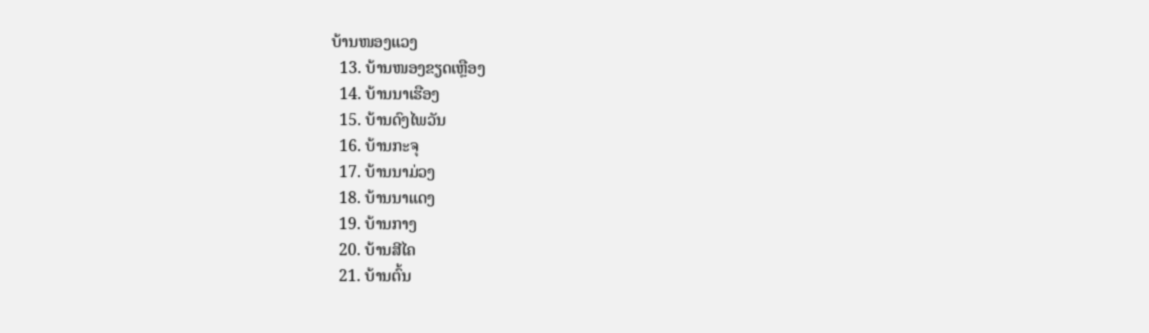ບ້ານໜອງແວງ
  13. ບ້ານໜອງຂຽດເຫຼືອງ
  14. ບ້ານນາເຮືອງ
  15. ບ້ານດົງໄພວັນ
  16. ບ້ານກະຈຸ
  17. ບ້ານນາມ່ວງ
  18. ບ້ານນາແດງ
  19. ບ້ານກາງ
  20. ບ້ານສີໄຄ
  21. ບ້ານຕົ້ນ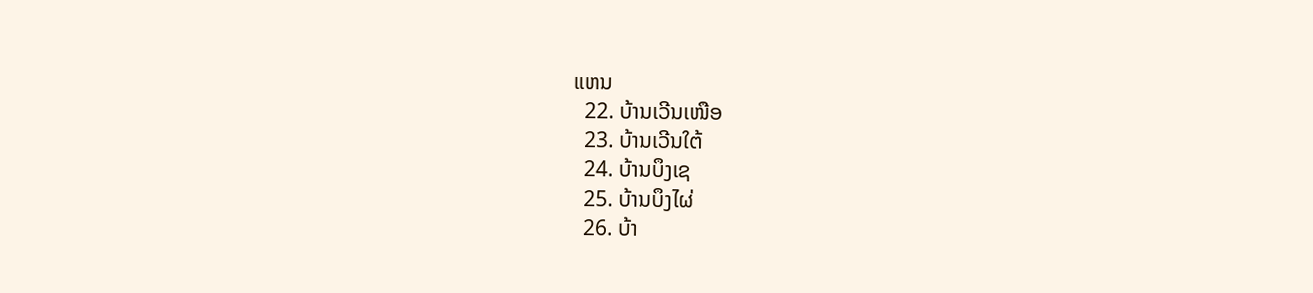ແຫນ
  22. ບ້ານເວີນເໜືອ
  23. ບ້ານເວີນໃຕ້
  24. ບ້ານບຶງເຊ
  25. ບ້ານບຶງໄຜ່
  26. ບ້າ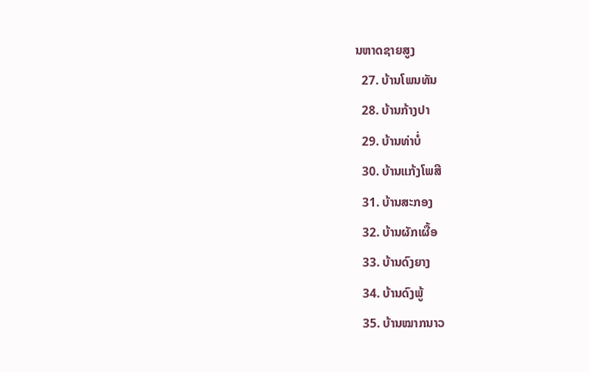ນຫາດຊາຍສູງ
  27. ບ້ານໂພນທັນ
  28. ບ້ານກ້າງປາ
  29. ບ້ານທ່າບໍ່
  30. ບ້ານແກ້ງໂພສີ
  31. ບ້ານສະກອງ
  32. ບ້ານຜັກເຜື້ອ
  33. ບ້ານດົງຍາງ
  34. ບ້ານດົງພູ້
  35. ບ້ານໝາກນາວ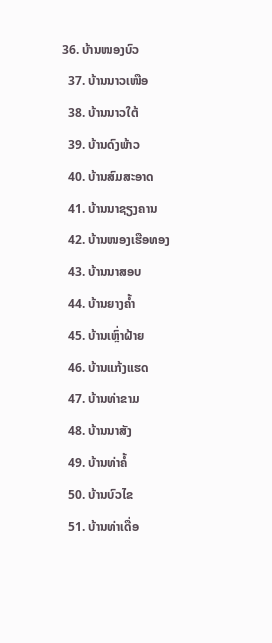36. ບ້ານໜອງບົວ
  37. ບ້ານນາວເໜືອ
  38. ບ້ານນາວໃຕ້
  39. ບ້ານດົງພ້າວ
  40. ບ້ານສົມສະອາດ
  41. ບ້ານນາຊຽງຄານ
  42. ບ້ານໜອງເຮືອທອງ
  43. ບ້ານນາສອບ
  44. ບ້ານຍາງຄ້ຳ
  45. ບ້ານເຫຼົ່າຝ້າຍ
  46. ບ້ານແກ້ງແຮດ
  47. ບ້ານທ່າຂາມ
  48. ບ້ານນາສັງ
  49. ບ້ານທ່າຄໍ້
  50. ບ້ານບົວໄຂ
  51. ບ້ານທ່າເດື່ອ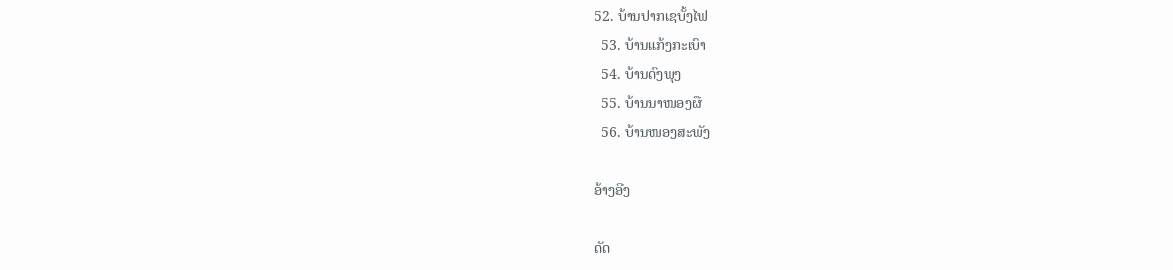52. ບ້ານປາກເຊບັ້ງໄຟ
  53. ບ້ານແກ້ງກະເບົາ
  54. ບ້ານດົງພຸງ
  55. ບ້ານນາໜອງຜື
  56. ບ້ານໜອງສະພັງ

ອ້າງອີງ

ດັດ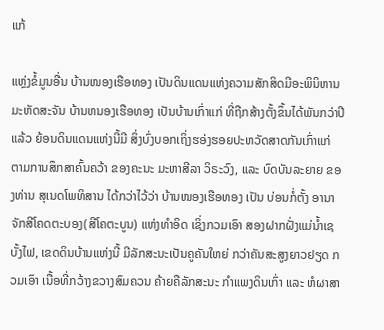ແກ້

ແຫຼ່ງຂໍ້ມູນອື່ນ ບ້ານໜອງເຮືອທອງ ເປັນດິນແດນແຫ່ງຄວາມສັກສິດມີອະພິນິຫານ ມະຫັດສະຈັນ ບ້ານຫນອງເຮືອທອງ ເປັນບ້ານເກົ່າແກ່ ທີ່ຖືກສ້າງຕັ້ງຂຶ້ນໄດ້ພັນກວ່າປີແລ້ວ ຍ້ອນດິນແດນແຫ່ງນີ້ມີ ສິ່ງບົ່ງບອກເຖິ່ງຮອ່ງຮອຍປະຫວັດສາດກັນເກົ່າແກ່ ຕາມການສຶກສາຄົ້ນຄວ້າ ຂອງຄະນະ ມະຫາສີລາ ວິຣະວົງ, ແລະ ບົດບັນລະຍາຍ ຂອງທ່ານ ສຸເນດໂພທິສານ ໄດ້ກວ່າໄວ້ວ່າ ບ້ານໜອງເຮືອທອງ ເປັນ ບ່ອນກໍ່ຕັ້ງ ອານາຈັກສີໂຄດຕະບອງ(ສີໂຄຕະບູນ) ແຫ່ງທຳອິດ ເຊິ່ງກວມເອົາ ສອງຝາກຝັ່ງແມ່ນ້ຳເຊບັ້ງໄຟ, ເຂດດິນບ້ານແຫ່ງນີ້ ມີລັກສະນະເປັນຄູຄັນໃຫຍ່ ກວ່າຄັນສະສູງຍາວຢຽດ ກວມເອົາ ເນື້ອທີ່ກວ້າງຂວາງສົມຄວນ ຄ້າຍຄືລັກສະນະ ກຳແພງດິນເກົ່າ ແລະ ຫໍຜາສາ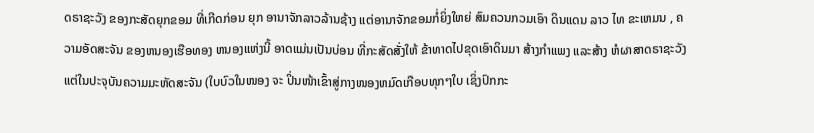ດຣາຊະວັງ ຂອງກະສັດຍຸກຂອມ ທີ່ເກີດກ່ອນ ຍຸກ ອານາຈັກລາວລ້ານຊ້າງ ແຕ່ອານາຈັກຂອມກໍ່ຍິ່ງໃຫຍ່ ສົມຄວນກວມເອົາ ດິນແດນ ລາວ ໄທ ຂະເຫມນ , ຄວາມອັດສະຈັນ ຂອງຫນອງເຮືອທອງ ຫນອງແຫ່ງນີ້ ອາດແມ່ນເປັນບ່ອນ ທີ່ກະສັດສັ່ງໃຫ້ ຂ້າທາດໄປຂຸດເອົາດິນມາ ສ້າງກຳແພງ ແລະສ້າງ ຫໍຜາສາດຣາຊະວັງ ແຕ່ໃນປະຈຸບັນຄວາມມະຫັດສະຈັນ (ໃບບົວໃນໜອງ ຈະ ປິ່ນໜ້າເຂົ້າສູ່ກາງໜອງຫມົດເກືອບທຸກໆໃບ ເຊິ່ງປົກກະ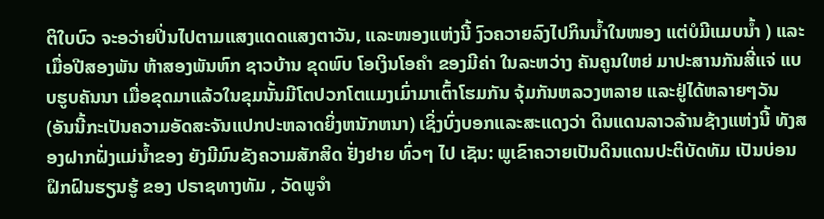ຕິໃບບົວ ຈະອວ່າຍປິ່ນໄປຕາມແສງແດດແສງຕາວັນ, ແລະໜອງແຫ່ງນີ້ ງົວຄວາຍລົງໄປກິນນ້ຳໃນໜອງ ແຕ່ບໍມີແມບນ້ຳ ) ແລະເມື່ອປີສອງພັນ ຫ້າສອງພັນຫົກ ຊາວບ້ານ ຂຸດພົບ ໂອເງິນໂອຄຳ ຂອງມີຄ່າ ໃນລະຫວ່າງ ຄັນຄູນໃຫຍ່ ມາປະສານກັນສີ່ແຈ່ ແບບຮູບຄັນນາ ເມື່ອຂຸດມາແລ້ວໃນຂຸມນັ້ນມີໂຕປວກໂຕແມງເມົ່າມາເຕົ້າໂຮມກັນ ຈຸ້ມກັນຫລວງຫລາຍ ແລະຢູ່ໄດ້ຫລາຍໆວັນ (ອັນນີ້ກະເປັນຄວາມອັດສະຈັນແປກປະຫລາດຍິ່ງຫນັກຫນາ) ເຊິ່ງບົ່ງບອກແລະສະແດງວ່າ ດິນແດນລາວລ້ານຊ້າງແຫ່ງນີ້ ທັງສອງຝາກຝັ່ງແມ່ນ້ຳຂອງ ຍັງມີມົນຂັງຄວາມສັກສິດ ຢັ່ງຢາຍ ທົ່ວໆ ໄປ ເຊັນ: ພູເຂົາຄວາຍເປັນດິນແດນປະຕິບັດທັມ ເປັນບ່ອນຝຶກຝົນຮຽນຮູ້ ຂອງ ປຣາຊທາງທັມ , ວັດພູຈຳ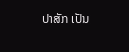ປາສັກ ເປັນ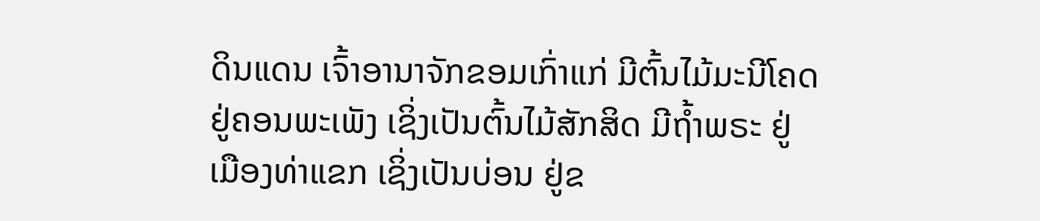ດິນແດນ ເຈົ້າອານາຈັກຂອມເກົ່າແກ່ ມີຕົ້ນໄມ້ມະນີໂຄດ ຢູ່ຄອນພະເພັງ ເຊິ່ງເປັນຕົ້ນໄມ້ສັກສິດ ມີຖ້ຳພຣະ ຢູ່ເມືອງທ່າແຂກ ເຊິ່ງເປັນບ່ອນ ຢູ່ຂ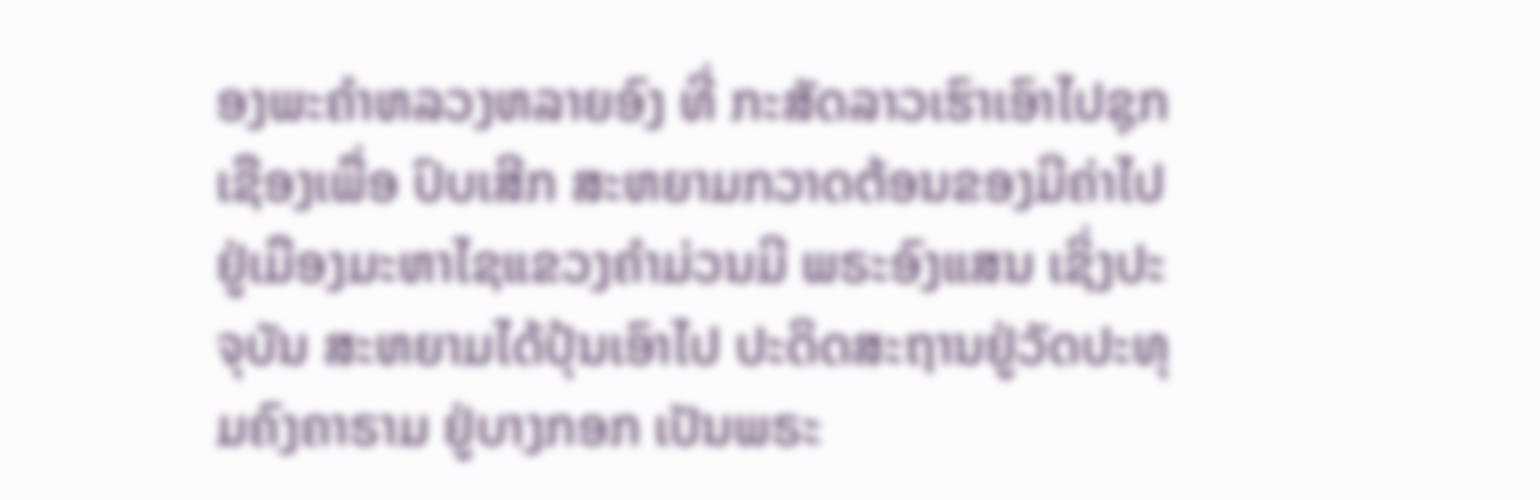ອງພະຄຳຫລວງຫລາຍອົງ ທີ່ ກະສັດລາວເຮົາເອົາໄປຊຸກເຊືອງເພື່ອ ປົບເສີກ ສະຫຍາມກວາດຕ້ອນຂອງມີຄ່າໄປ ຢູ່ເມືອງມະຫາໄຊແຂວງຄຳມ່ວນມີ ພຣະອົງແສນ ເຊິ່ງປະຈຸບັນ ສະຫຍາມໄດ້ປຸ້ນເອົາໄປ ປະດິດສະຖານຢູ່ວັດປະທຸມຄົງຄາຣາມ ຢູ່ບາງກອກ ເປັນພຣະ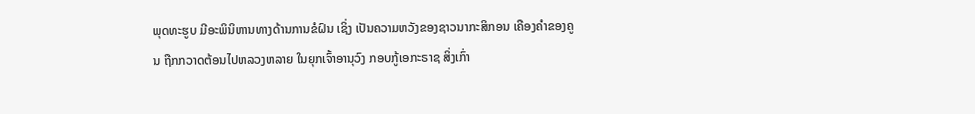ພຸດທະຮູບ ມີອະພິນິຫານທາງດ້ານການຂໍຝົນ ເຊິ່ງ ເປັນຄວາມຫວັງຂອງຊາວນາກະສິກອນ ເຄືອງຄຳຂອງຄູນ ຖືກກວາດຕ້ອນໄປຫລວງຫລາຍ ໃນຍຸກເຈົ້າອານຸວົງ ກອບກູ້ເອກະຣາຊ ສິ່ງເກົ່າ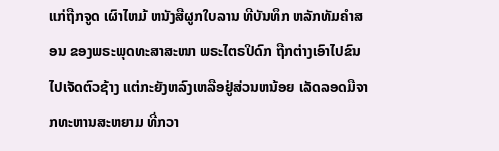ແກ່ຖືກຈູດ ເຜົາໄຫມ້ ຫນັງສືຜູກໃບລານ ທີບັນທຶກ ຫລັກທັມຄຳສອນ ຂອງພຣະພຸດທະສາສະໜາ ພຣະໄຕຣປິດົກ ຖືກຕ່າງເອົາໄປຂົນໄປເຈັດຕົວຊ້າງ ແຕ່ກະຍັງຫລົງເຫລືອຢູ່ສ່ວນຫນ້ອຍ ເລັດລອດມືຈາກທະຫານສະຫຍາມ ທີ່ກວາ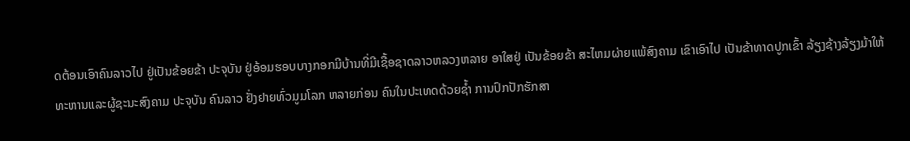ດຕ້ອນເອົາຄົນລາວໄປ ຢູ່ເປັນຂ້ອຍຂ້າ ປະຈຸບັນ ຢູ່ອ້ອມຮອບບາງກອກມີບ້ານທີ່ມີເຊື້ອຊາດລາວຫລວງຫລາຍ ອາໃສຢູ່ ເປັນຂ້ອຍຂ້າ ສະໄຫມຜ່າຍແພ້ສົງຄາມ ເຂົາເອົາໄປ ເປັນຂ້າທາດປູກເຂົ້າ ລ້ຽງຊ້າງລ້ຽງມ້າໃຫ້ ທະຫານແລະຜູ້ຊະນະສົງຄາມ ປະຈຸບັນ ຄົນລາວ ຢັ່ງຢາຍທົ່ວມູມໂລກ ຫລາຍກ່ອນ ຄົນໃນປະເທດດ້ວຍຊ້ຳ ການປົກປັກຮັກສາ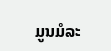ມູນມໍລະ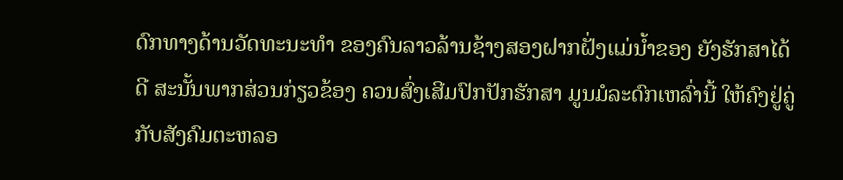ດົກທາງດ້ານວັດທະນະທຳ ຂອງຄົນລາວລ້ານຊ້າງສອງຝາກຝັ່ງແມ່ນ້ຳຂອງ ຍັງຮັກສາໄດ້ດີ ສະນັ້ນພາກສ່ວນກ່ຽວຂ້ອງ ຄວນສົ່ງເສີມປົກປັກຮັກສາ ມູນມໍລະດົກເຫລົ່ານີ້ ໃຫ້ຄົງຢູ່ຄູ່ກັບສັງຄົມຕະຫລອ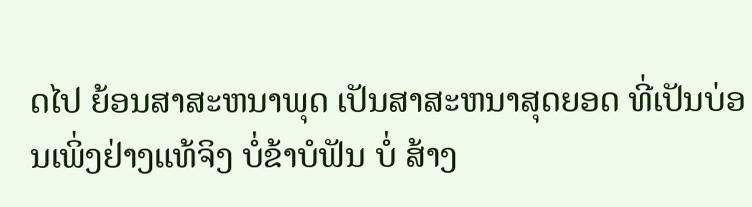ດໄປ ຍ້ອນສາສະຫນາພຸດ ເປັນສາສະຫນາສຸດຍອດ ທີ່ເປັນບ່ອນເພິ່ງຢ່າງແທ້ຈິງ ບໍ່ຂ້າບໍຟັນ ບໍ່ ສ້າງ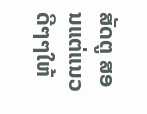ສັດຕູ ສອນແຕ່ແນວດີໆໆໃຫ້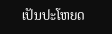ເປັນປະໂຫຍດ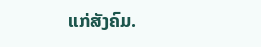ແກ່ສັງຄົມ.